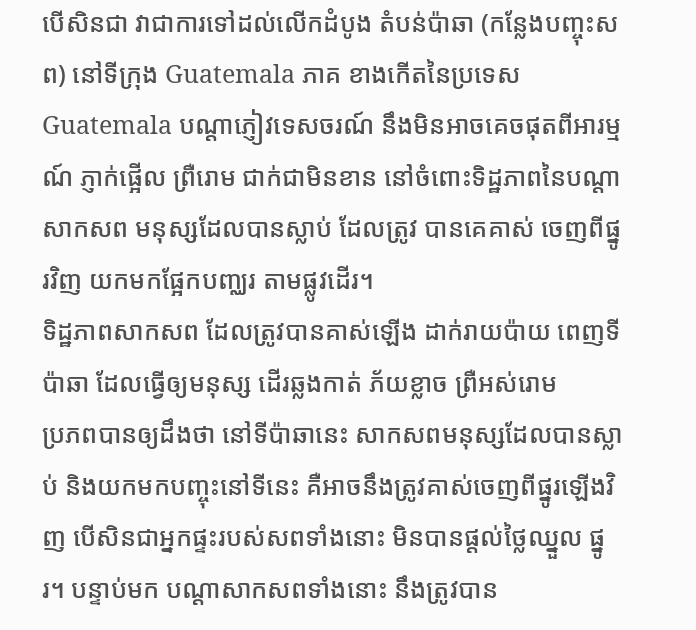បើសិនជា វាជាការទៅដល់លើកដំបូង តំបន់ប៉ាឆា (កន្លែងបញ្ចុះសព) នៅទីក្រុង Guatemala ភាគ ខាងកើតនៃប្រទេស Guatemala បណ្តាភ្ញៀវទេសចរណ៍ នឹងមិនអាចគេចផុតពីអារម្មណ៍ ភ្ញាក់ផ្អើល ព្រឺរោម ជាក់ជាមិនខាន នៅចំពោះទិដ្ឋភាពនៃបណ្តាសាកសព មនុស្សដែលបានស្លាប់ ដែលត្រូវ បានគេគាស់ ចេញពីផ្នូរវិញ យកមកផ្អែកបញ្ឈរ តាមផ្លូវដើរ។
ទិដ្ឋភាពសាកសព ដែលត្រូវបានគាស់ឡើង ដាក់រាយប៉ាយ ពេញទីប៉ាឆា ដែលធ្វើឲ្យមនុស្ស ដើរឆ្លងកាត់ ភ័យខ្លាច ព្រឺអស់រោម
ប្រភពបានឲ្យដឹងថា នៅទីប៉ាឆានេះ សាកសពមនុស្សដែលបានស្លាប់ និងយកមកបញ្ចុះនៅទីនេះ គឺអាចនឹងត្រូវគាស់ចេញពីផ្នូរឡើងវិញ បើសិនជាអ្នកផ្ទះរបស់សពទាំងនោះ មិនបានផ្តល់ថ្លៃឈ្នួល ផ្នូរ។ បន្ទាប់មក បណ្តាសាកសពទាំងនោះ នឹងត្រូវបាន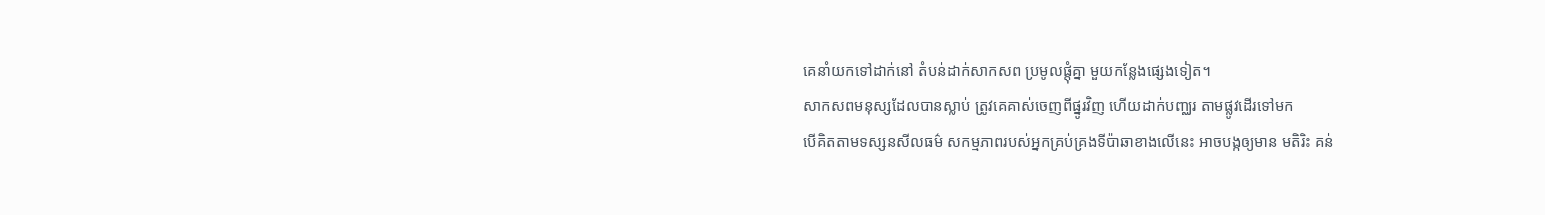គេនាំយកទៅដាក់នៅ តំបន់ដាក់សាកសព ប្រមូលផ្តុំគ្នា មួយកន្លែងផ្សេងទៀត។
សាកសពមនុស្សដែលបានស្លាប់ ត្រូវគេគាស់ចេញពីផ្នូរវិញ ហើយដាក់បញ្ឈរ តាមផ្លូវដើរទៅមក
បើគិតតាមទស្សនសីលធម៌ សកម្មភាពរបស់អ្នកគ្រប់គ្រងទីប៉ាឆាខាងលើនេះ អាចបង្កឲ្យមាន មតិរិះ គន់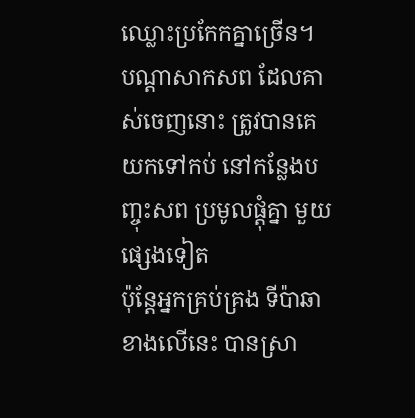ឈ្លោះប្រកែកគ្នាច្រើន។
បណ្តាសាកសព ដែលគាស់ចេញនោះ ត្រូវបានគេយកទៅកប់ នៅកន្លែងបញ្ចុះសព ប្រមូលផ្តុំគ្នា មួយផ្សេងទៀត
ប៉ុន្តែអ្នកគ្រប់គ្រង ទីប៉ាឆាខាងលើនេះ បានស្រា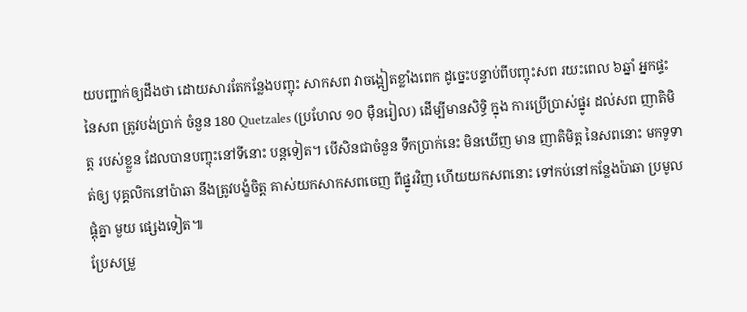យបញ្ជាក់ឲ្យដឹងថា ដោយសារតែកន្លែងបញ្ចុះ សាកសព វាចង្អៀតខ្លាំងពេក ដូច្នេះបន្ទាប់ពីបញ្ចុះសព រយះពេល ៦ឆ្នាំ អ្នកផ្ទះនៃសព ត្រូវបង់ប្រាក់ ចំនួន 180 Quetzales (ប្រហែល ១០ ម៉ឺនរៀល) ដើម្បីមានសិទ្ធិ ក្នុង ការប្រើប្រាស់ផ្នូរ ដល់សព ញាតិមិត្ត របស់ខ្លួន ដែលបានបញ្ចុះនៅទីនោះ បន្តទៀត។ បើសិនជាចំនួន ទឹកប្រាក់នេះ មិនឃើញ មាន ញាតិមិត្ត នៃសពនោះ មកទូទាត់ឲ្យ បុគ្គលិកនៅប៉ាឆា នឹងត្រូវបង្ខំចិត្ត គាស់យកសាកសពចេញ ពីផ្នូរវិញ ហើយយកសពនោះ ទៅកប់នៅកន្លែងប៉ាឆា ប្រមូលផ្តុំគ្នា មួយ ផ្សេងទៀត៕
ប្រែសម្រួ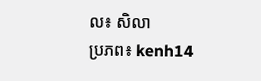ល៖ សិលា
ប្រភព៖ kenh14